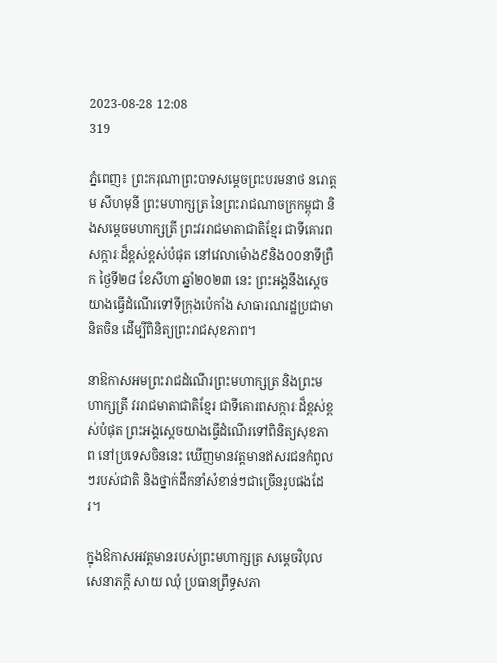2023-08-28 12:08
319

ភ្នំពេញ៖ ព្រះករុណាព្រះបាទសម្តេចព្រះបរមនាថ នរោត្តម សីហមុនី ព្រះមហាក្សត្រ នៃព្រះរាជណាចក្រកម្ពុជា និងសម្តេចមហាក្សត្រី ព្រះវររាជមាតាជាតិខ្មែរ ជាទីគោរពសក្ការៈដ៏ខ្ពស់ខ្ពស់បំផុត នៅវេលាម៉ោង៩និង០០នាទីព្រឺក ថ្ងៃទី២៨ ខែសីហា ឆ្នាំ២០២៣ នេះ ព្រះអង្គនឹងស្តេចយាងធ្វើដំណើរទៅទីក្រុងប៉េកាំង សាធារណរដ្ឋប្រជាមានិតចិន ដើម្បីពិនិត្យព្រះរាជសុខភាព។

នាឱកាសអមព្រះរាជដំណើរព្រះមហាក្សត្រ និងព្រះមហាក្សត្រី វររាជមាតាជាតិខ្មែរ ជាទីគោរពសក្ការៈដ៏ខ្ពស់ខ្ពស់បំផុត ព្រះអង្គស្តេចយាងធ្វើដំណើរទៅពិនិត្យសុខភាព នៅប្រទេសចិននេះ ឃើញមានវត្តមានឥសរជនកំពូលៗរបស់ជាតិ និងថ្នាក់ដឹកនាំសំខាន់ៗជាច្រើនរូបផងដែរ។

ក្នុងឱកាសអវត្តមានរបស់ព្រះមហាក្សត្រ សម្តេចវិបុលសេនាភក្តី សាយ ឈុំ ប្រធានព្រឹទ្ធសភា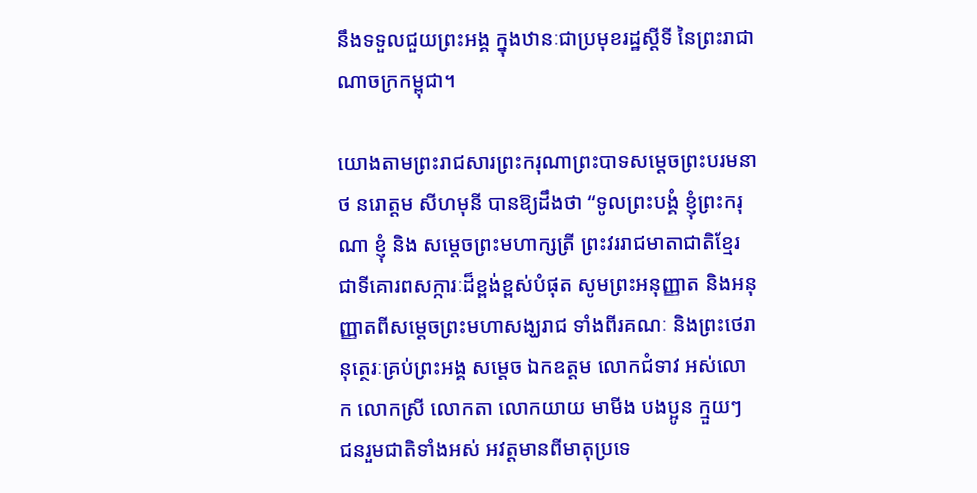នឹងទទួលជួយព្រះអង្គ ក្នុងឋានៈជាប្រមុខរដ្ឋស្ដីទី នៃព្រះរាជាណាចក្រកម្ពុជា។

យោងតាមព្រះរាជសារព្រះករុណាព្រះបាទសម្តេចព្រះបរមនាថ នរោត្តម សីហមុនី បានឱ្យដឹងថា “ទូលព្រះបង្គំ ខ្ញុំព្រះករុណា ខ្ញុំ និង សម្ដេចព្រះមហាក្សត្រី ព្រះវររាជមាតាជាតិខ្មែរ ជាទីគោរពសក្ការៈដ៏ខ្ពង់ខ្ពស់បំផុត សូមព្រះអនុញ្ញាត និងអនុញ្ញាតពីសម្តេចព្រះមហាសង្ឃរាជ ទាំងពីរគណៈ និងព្រះថេរានុត្ថេរៈគ្រប់ព្រះអង្គ សម្តេច ឯកឧត្តម លោកជំទាវ អស់លោក លោកស្រី លោកតា លោកយាយ មាមីង បងប្អូន ក្មួយៗ ជនរួមជាតិទាំងអស់ អវត្តមានពីមាតុប្រទេ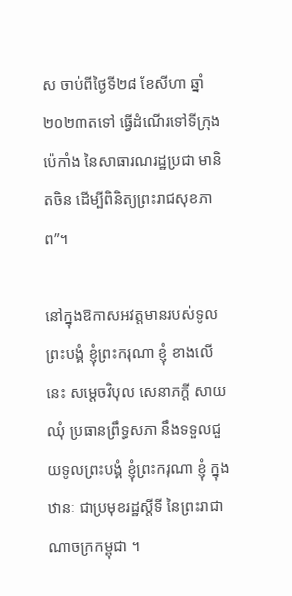ស ចាប់ពីថ្ងៃទី២៨ ខែសីហា ឆ្នាំ២០២៣តទៅ ធ្វើដំណើរទៅទីក្រុងប៉េកាំង នៃសាធារណរដ្ឋប្រជា មានិតចិន ដើម្បីពិនិត្យព្រះរាជសុខភាព”។

នៅក្នុងឱកាសអវត្តមានរបស់ទូលព្រះបង្គំ ខ្ញុំព្រះករុណា ខ្ញុំ ខាងលើនេះ សម្តេចវិបុល សេនាភក្តី សាយ ឈុំ ប្រធានព្រឹទ្ធសភា នឹងទទួលជួយទូលព្រះបង្គំ ខ្ញុំព្រះករុណា ខ្ញុំ ក្នុងឋានៈ ជាប្រមុខរដ្ឋស្ដីទី នៃព្រះរាជាណាចក្រកម្ពុជា ។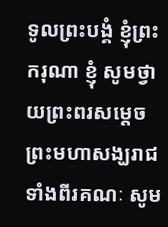ទូលព្រះបង្គំ ខ្ញុំព្រះករុណា ខ្ញុំ សូមថ្វាយព្រះពរសម្ដេចព្រះមហាសង្ឃរាជទាំងពីរគណៈ សូម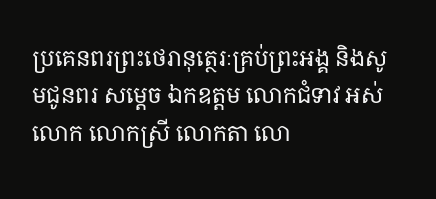ប្រគេនពរព្រះថេរានុត្ថេរៈគ្រប់ព្រះអង្គ និងសូមជូនពរ សម្តេច ឯកឧត្តម លោកជំទាវ អស់លោក លោកស្រី លោកតា លោ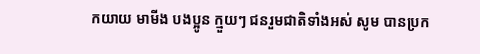កយាយ មាមីង បងប្អូន ក្មួយៗ ជនរួមជាតិទាំងអស់ សូម បានប្រក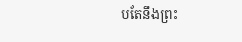បតែនឹងព្រះ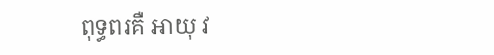ពុទ្ធពរគឺ អាយុ វ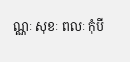ណ្ណៈ សុខៈ ពលៈ កុំបី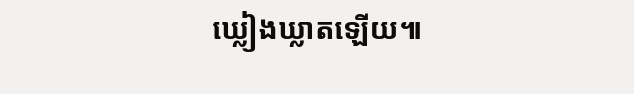ឃ្លៀងឃ្លាតឡើយ៕